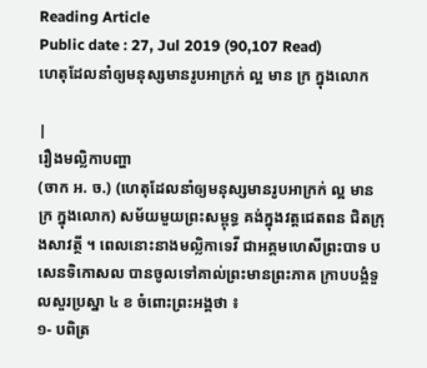Reading Article
Public date : 27, Jul 2019 (90,107 Read)
ហេតុដែលនាំឲ្យមនុស្សមានរូបអាក្រក់ ល្អ មាន ក្រ ក្នុងលោក

|
រឿងមល្លិកាបញ្ហា
(ចាក អ. ច.) (ហេតុដែលនាំឲ្យមនុស្សមានរូបអាក្រក់ ល្អ មាន ក្រ ក្នុងលោក) សម័យមួយព្រះសម្ពុទ្ធ គង់ក្នុងវត្តជេតពន ជិតក្រុងសាវត្ថី ។ ពេលនោះនាងមល្លិកាទេវី ជាអគ្គមហេសីព្រះបាទ បសេនទិកោសល បានចូលទៅគាល់ព្រះមានព្រះភាគ ក្រាបបង្គំទួលសួរប្រស្នា ៤ ខ ចំពោះព្រះអង្គថា ៖
១- បពិត្រ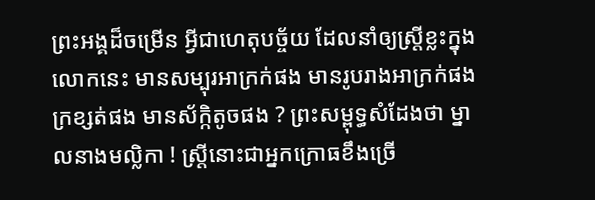ព្រះអង្គដ៏ចម្រើន អ្វីជាហេតុបច្ច័យ ដែលនាំឲ្យស្រ្តីខ្លះក្នុងលោកនេះ មានសម្បុរអាក្រក់ផង មានរូបរាងអាក្រក់ផង ក្រខ្សត់ផង មានស័ក្កិតូចផង ? ព្រះសម្ពុទ្ធសំដែងថា ម្នាលនាងមល្លិកា ! ស្រ្តីនោះជាអ្នកក្រោធខឹងច្រើ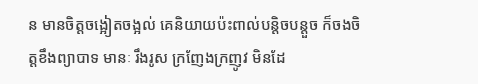ន មានចិត្តចង្អៀតចង្អល់ គេនិយាយប៉ះពាល់បន្តិចបន្តួច ក៏ចងចិត្តខឹងព្យាបាទ មានៈ រឹងរូស ក្រញែងក្រញូវ មិនដែ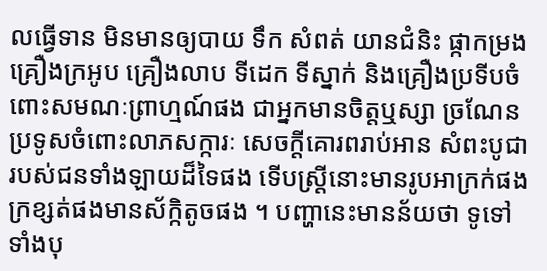លធ្វើទាន មិនមានឲ្យបាយ ទឹក សំពត់ យានជំនិះ ផ្កាកម្រង គ្រឿងក្រអូប គ្រឿងលាប ទីដេក ទីស្នាក់ និងគ្រឿងប្រទីបចំពោះសមណៈព្រាហ្មណ៍ផង ជាអ្នកមានចិត្តឬស្សា ច្រណែនប្រទូសចំពោះលាភសក្ការៈ សេចក្តីគោរពរាប់អាន សំពះបូជារបស់ជនទាំងឡាយដ៏ទៃផង ទើបស្ត្រីនោះមានរូបអាក្រក់ផង ក្រខ្សត់ផងមានស័ក្កិតូចផង ។ បញ្ហានេះមានន័យថា ទូទៅទាំងបុ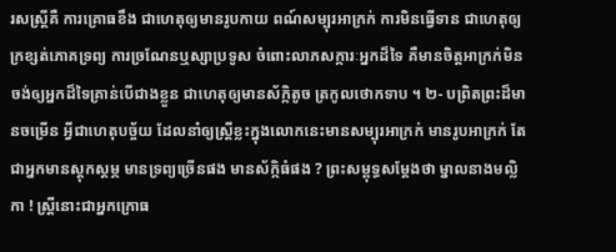រសស្រ្តីគឺ ការគ្រោធខឹង ជាហេតុឲ្យមានរូបកាយ ពណ៍សម្បុរអាក្រក់ ការមិនធ្វើទាន ជាហេតុឲ្យក្រខ្សត់ភោគទ្រព្យ ការច្រណែនឬស្សាប្រទូស ចំពោះលាភសក្ការៈអ្នកដ៏ទៃ គឺមានចិត្តអាក្រក់មិនចង់ឲ្យអ្នកដ៏ទៃគ្រាន់បើជាងខ្លួន ជាហេតុឲ្យមានស័ក្កិតូច ត្រកូលថោកទាប ។ ២- បព្រិតព្រះដ៏មានចម្រើន អ្វីជាហេតុបច្ច័យ ដែលនាំឲ្យស្ត្រីខ្លះក្នុងលោកនេះមានសម្បុរអាក្រក់ មានរូបអាក្រក់ តែជាអ្នកមានស្តុកស្តម្ភ មានទ្រព្យច្រើនផង មានស័ក្កិធំផង ? ព្រះសម្ពុទ្ធសម្តែងថា ម្នាលនាងមល្លិកា ! ស្រី្តនោះជាអ្នកក្រោធ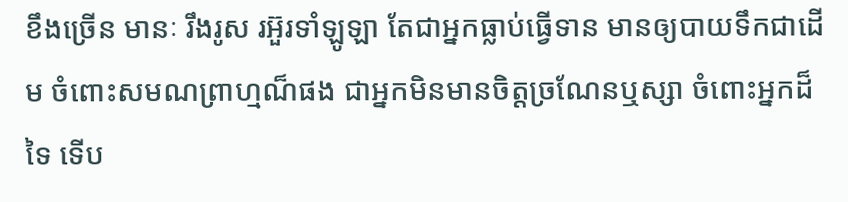ខឹងច្រើន មានៈ រឹងរូស រអ៊ួរទាំឡូឡា តែជាអ្នកធ្លាប់ធ្វើទាន មានឲ្យបាយទឹកជាដើម ចំពោះសមណព្រាហ្មណ៏ផង ជាអ្នកមិនមានចិត្តច្រណែនឬស្សា ចំពោះអ្នកដ៏ទៃ ទើប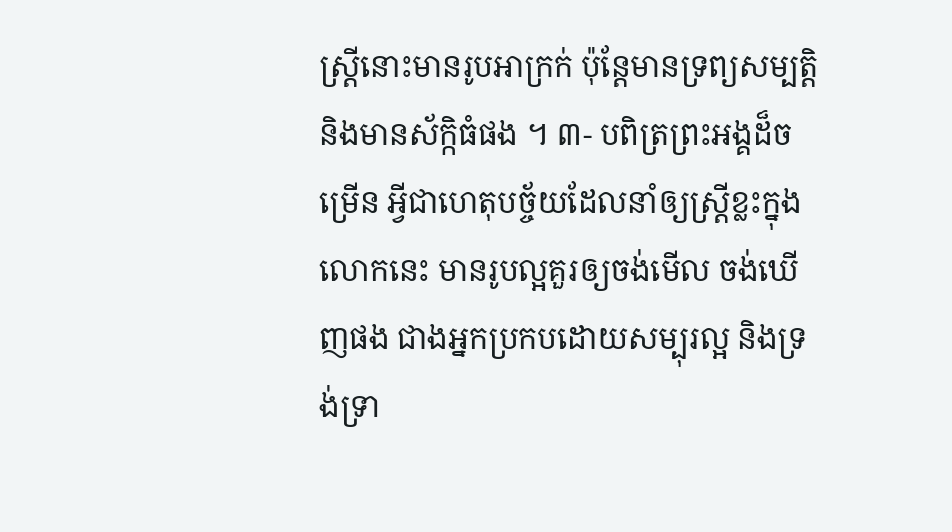ស្ត្រីនោះមានរូបអាក្រក់ ប៉ុន្តែមានទ្រព្យសម្បត្តិ និងមានស័ក្កិធំផង ។ ៣- បពិត្រព្រះអង្គដ៏ចម្រើន អ្វីជាហេតុបច្ច័យដែលនាំឲ្យស្ត្រីខ្លះក្នុងលោកនេះ មានរូបល្អគួរឲ្យចង់មើល ចង់ឃើញផង ជាងអ្នកប្រកបដោយសម្បុរល្អ និងទ្រង់ទ្រា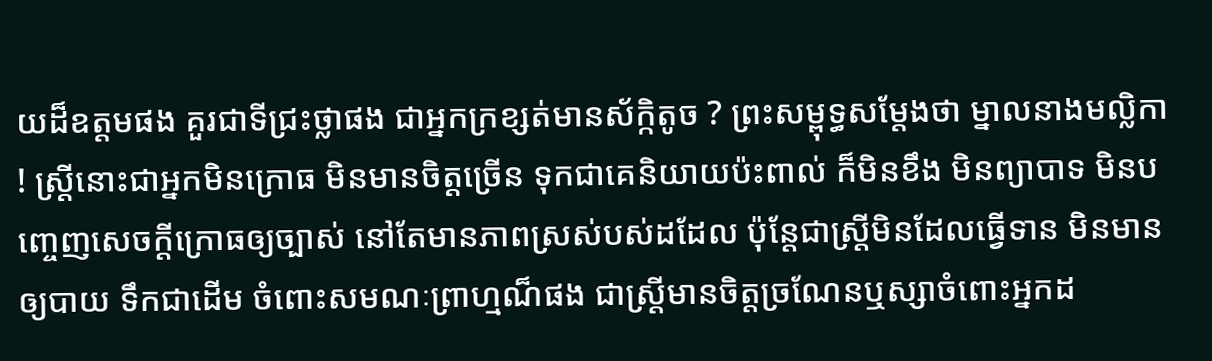យដ៏ឧត្តមផង គួរជាទីជ្រះថ្លាផង ជាអ្នកក្រខ្សត់មានស័ក្កិតូច ? ព្រះសម្ពុទ្ធសម្តែងថា ម្នាលនាងមល្លិកា ! ស្ត្រីនោះជាអ្នកមិនក្រោធ មិនមានចិត្តច្រើន ទុកជាគេនិយាយប៉ះពាល់ ក៏មិនខឹង មិនព្យាបាទ មិនបញ្ចេញសេចក្តីក្រោធឲ្យច្បាស់ នៅតែមានភាពស្រស់បស់ដដែល ប៉ុន្តែជាស្រ្តីមិនដែលធ្វើទាន មិនមានឲ្យបាយ ទឹកជាដើម ចំពោះសមណៈព្រាហ្មណ៏ផង ជាស្ត្រីមានចិត្តច្រណែនឬស្សាចំពោះអ្នកដ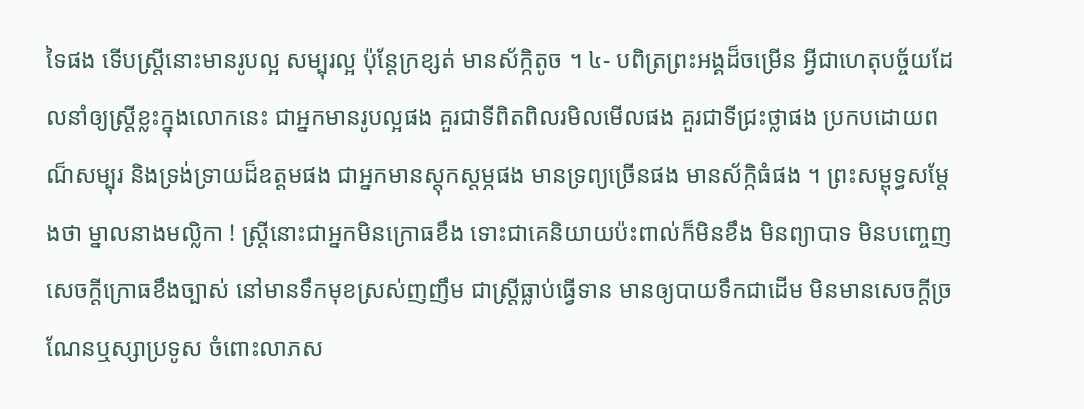ទៃផង ទើបស្រ្តីនោះមានរូបល្អ សម្បុរល្អ ប៉ុន្តែក្រខ្សត់ មានស័ក្កិតូច ។ ៤- បពិត្រព្រះអង្គដ៏ចម្រើន អ្វីជាហេតុបច្ច័យដែលនាំឲ្យស្រ្តីខ្លះក្នុងលោកនេះ ជាអ្នកមានរូបល្អផង គួរជាទីពិតពិលរមិលមើលផង គួរជាទីជ្រះថ្លាផង ប្រកបដោយពណ៏សម្បុរ និងទ្រង់ទ្រាយដ៏ឧត្តមផង ជាអ្នកមានស្តុកស្តម្ភផង មានទ្រព្យច្រើនផង មានស័ក្កិធំផង ។ ព្រះសម្ពុទ្ធសម្តែងថា ម្នាលនាងមល្លិកា ! ស្រ្តីនោះជាអ្នកមិនក្រោធខឹង ទោះជាគេនិយាយប៉ះពាល់ក៏មិនខឹង មិនព្យាបាទ មិនបញ្ចេញសេចក្តីក្រោធខឹងច្បាស់ នៅមានទឹកមុខស្រស់ញញឹម ជាស្រ្តីធ្លាប់ធ្វើទាន មានឲ្យបាយទឹកជាដើម មិនមានសេចក្តីច្រណែនឬស្សាប្រទូស ចំពោះលាភស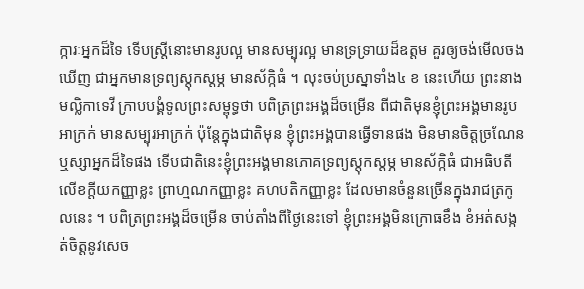ក្ការៈអ្នកដ៏ទៃ ទើបស្រ្តីនោះមានរូបល្អ មានសម្បុរល្អ មានទ្រទ្រាយដ៏ឧត្តម គួរឲ្យចង់មើលចងឃើញ ជាអ្នកមានទ្រព្យស្តុកស្តម្ភ មានស័ក្កិធំ ។ លុះចប់ប្រស្នាទាំង៤ ខ នេះហើយ ព្រះនាងមល្លិកាទេវី ក្រាបបង្គំទូលព្រះសម្ពុទ្ធថា បពិត្រព្រះអង្គដ៏ចម្រើន ពីជាតិមុនខ្ញុំព្រះអង្គមានរូបអាក្រក់ មានសម្បុរអាក្រក់ ប៉ុន្តែក្នុងជាតិមុន ខ្ញុំព្រះអង្គបានធ្វើទានផង មិនមានចិត្តច្រណែនឬស្សាអ្នកដ៏ទៃផង ទើបជាតិនេះខ្ញុំព្រះអង្គមានភោគទ្រព្យស្តុកស្តម្ភ មានស័ក្កិធំ ជាអធិបតីលើខក្តីយកញ្ញាខ្លះ ព្រាហ្មណកញ្ញាខ្លះ គហបតិកញ្ញាខ្លះ ដែលមានចំនួនច្រើនក្នុងរាជត្រកូលនេះ ។ បពិត្រព្រះអង្គដ៏ចម្រើន ចាប់តាំងពីថ្ងៃនេះទៅ ខ្ញុំព្រះអង្គមិនក្រោធខឹង ខំអត់សង្កត់ចិត្តនូវសេច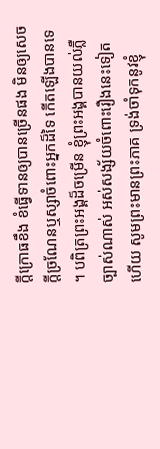ក្តីក្រោធខឹង ខំធ្វើទានឲ្យបានច្រើនផង មិនឲ្យសេចក្តីច្រណែនឬស្សាចំពោះអ្នកដ៏ទៃ កើតឡើងបានទេ ។ បពិត្រព្រះអង្គដ៏ចម្រើន ខ្ញុំព្រះអង្គបានយល់ភ្លឺច្បាស់ណាស់ អស់សង្ស័យចំពោះរឿងនេះទៀតហើយ សូមព្រះមានព្រះភាគ ទ្រង់ចាំទុកនូវខ្ញុំ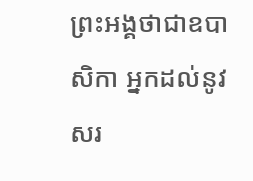ព្រះអង្គថាជាឧបាសិកា អ្នកដល់នូវសរ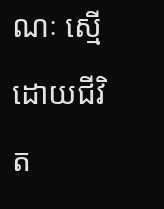ណៈ ស្មើដោយជីវិត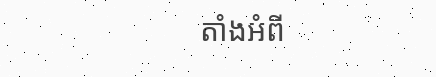តាំងអំពី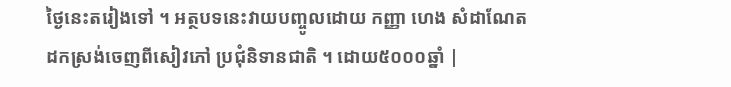ថ្ងៃនេះតរៀងទៅ ។ អត្ថបទនេះវាយបញ្ចូលដោយ កញ្ញា ហេង សំដាណែត ដកស្រង់ចេញពីសៀវភៅ ប្រជុំនិទានជាតិ ។ ដោយ៥០០០ឆ្នាំ |